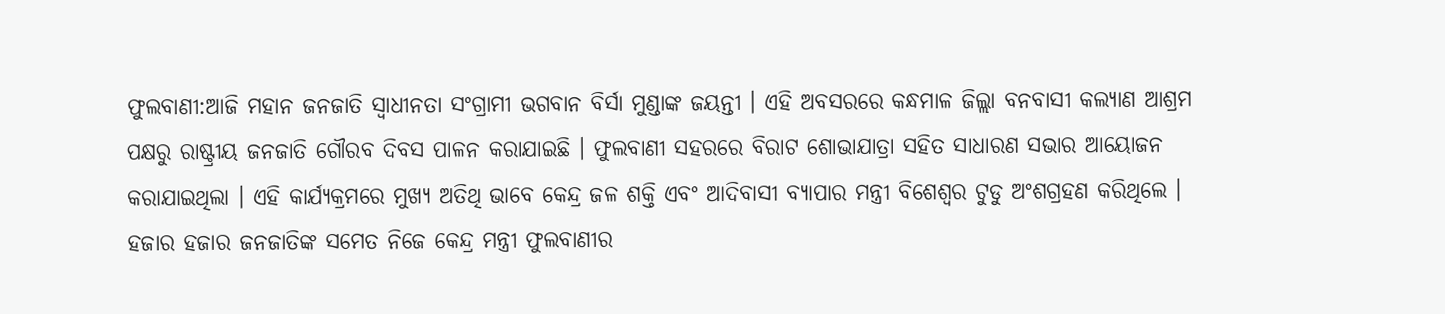ଫୁଲବାଣୀ:ଆଜି ମହାନ ଜନଜାତି ସ୍ବାଧୀନତା ସଂଗ୍ରାମୀ ଭଗବାନ ବିର୍ସା ମୁଣ୍ଡାଙ୍କ ଜୟନ୍ତୀ । ଏହି ଅବସରରେ କନ୍ଧମାଳ ଜିଲ୍ଲା ବନବାସୀ କଲ୍ୟାଣ ଆଶ୍ରମ ପକ୍ଷରୁ ରାଷ୍ଟ୍ରୀୟ ଜନଜାତି ଗୌରବ ଦିବସ ପାଳନ କରାଯାଇଛି । ଫୁଲବାଣୀ ସହରରେ ବିରାଟ ଶୋଭାଯାତ୍ରା ସହିତ ସାଧାରଣ ସଭାର ଆୟୋଜନ କରାଯାଇଥିଲା । ଏହି କାର୍ଯ୍ୟକ୍ରମରେ ମୁଖ୍ୟ ଅତିଥି ଭାବେ କେନ୍ଦ୍ର ଜଳ ଶକ୍ତି ଏବଂ ଆଦିବାସୀ ବ୍ୟାପାର ମନ୍ତ୍ରୀ ବିଶେଶ୍ୱର ଟୁଡୁ ଅଂଶଗ୍ରହଣ କରିଥିଲେ ।
ହଜାର ହଜାର ଜନଜାତିଙ୍କ ସମେତ ନିଜେ କେନ୍ଦ୍ର ମନ୍ତ୍ରୀ ଫୁଲବାଣୀର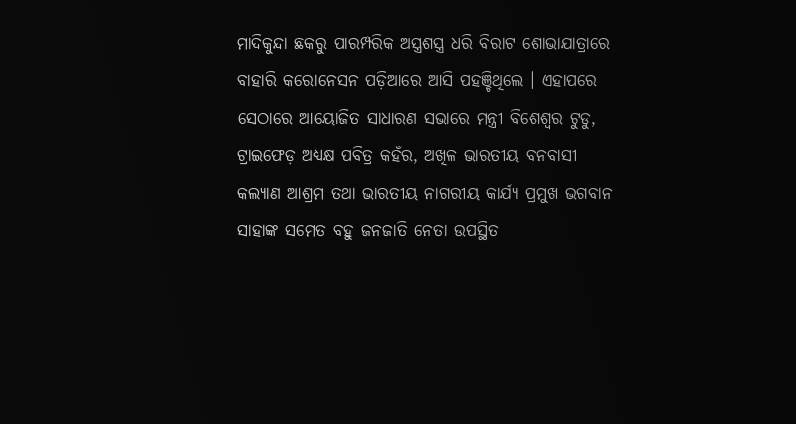ମାଦିକୁନ୍ଦା ଛକରୁ ପାରମ୍ପରିକ ଅସ୍ତ୍ରଶସ୍ତ୍ର ଧରି ବିରାଟ ଶୋଭାଯାତ୍ରାରେ ବାହାରି କରୋନେସନ ପଡ଼ିଆରେ ଆସି ପହଞ୍ଚିଥିଲେ । ଏହାପରେ ସେଠାରେ ଆୟୋଜିତ ସାଧାରଣ ସଭାରେ ମନ୍ତ୍ରୀ ବିଶେଶ୍ୱର ଟୁଡୁ, ଟ୍ରାଇଫେଡ଼ ଅଧ୍ୟକ୍ଷ ପବିତ୍ର କହଁର, ଅଖିଳ ଭାରତୀୟ ବନବାସୀ କଲ୍ୟାଣ ଆଶ୍ରମ ତଥା ଭାରତୀୟ ନାଗରୀୟ କାର୍ଯ୍ୟ ପ୍ରମୁଖ ଭଗବାନ ସାହାଙ୍କ ସମେତ ବହୁ ଜନଜାତି ନେତା ଉପସ୍ଥିତ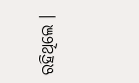ରହିଥିଲେ ।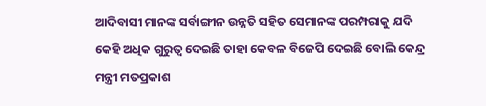ଆଦିବାସୀ ମାନଙ୍କ ସର୍ବାଙ୍ଗୀନ ଉନ୍ନତି ସହିତ ସେମାନଙ୍କ ପରମ୍ପରାକୁ ଯଦି କେହି ଅଧିକ ଗୁରୁତ୍ୱ ଦେଇଛି ତାହା କେବଳ ବିଜେପି ଦେଇଛି ବୋଲି କେନ୍ଦ୍ର ମନ୍ତ୍ରୀ ମତପ୍ରକାଶ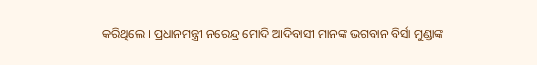କରିଥିଲେ । ପ୍ରଧାନମନ୍ତ୍ରୀ ନରେନ୍ଦ୍ର ମୋଦି ଆଦିବାସୀ ମାନଙ୍କ ଭଗବାନ ବିର୍ସା ମୁଣ୍ଡାଙ୍କ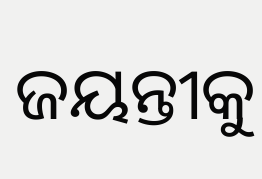ଜୟନ୍ତୀକୁ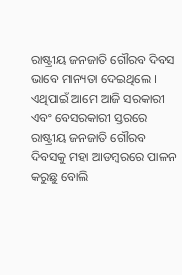ରାଷ୍ଟ୍ରୀୟ ଜନଜାତି ଗୌରବ ଦିବସ ଭାବେ ମାନ୍ୟତା ଦେଇଥିଲେ । ଏଥିପାଇଁ ଆମେ ଆଜି ସରକାରୀ ଏବଂ ବେସରକାରୀ ସ୍ତରରେ ରାଷ୍ଟ୍ରୀୟ ଜନଜାତି ଗୌରବ ଦିବସକୁ ମହା ଆଡମ୍ବରରେ ପାଳନ କରୁଛୁ ବୋଲି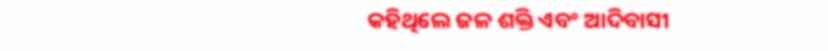କହିଥିଲେ ଜଳ ଶକ୍ତି ଏବଂ ଆଦିବାସୀ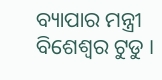ବ୍ୟାପାର ମନ୍ତ୍ରୀ ବିଶେଶ୍ୱର ଟୁଡୁ ।